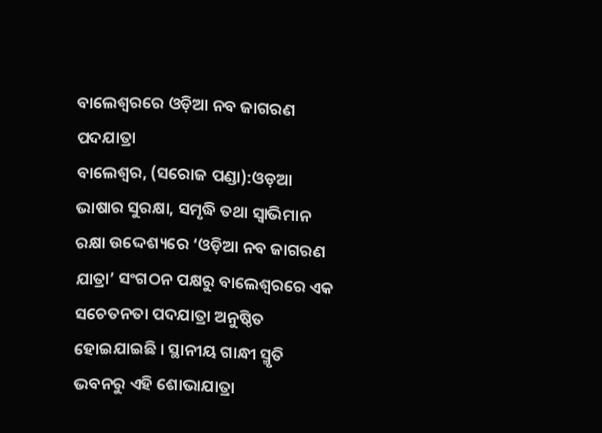ବାଲେଶ୍ୱରରେ ଓଡ଼ିଆ ନବ ଜାଗରଣ ପଦଯାତ୍ରା
ବାଲେଶ୍ୱର, (ସରୋଜ ପଣ୍ଡା):ଓଡ଼ଆ ଭାଷାର ସୁରକ୍ଷା, ସମୃଦ୍ଧି ତଥା ସ୍ୱାଭିମାନ ରକ୍ଷା ଉଦ୍ଦେଶ୍ୟରେ ‘ଓଡ଼ିଆ ନବ ଜାଗରଣ ଯାତ୍ରା’ ସଂଗଠନ ପକ୍ଷରୁ ବାଲେଶ୍ୱରରେ ଏକ ସଚେତନତା ପଦଯାତ୍ରା ଅନୁଷ୍ଠିତ ହୋଇଯାଇଛି । ସ୍ଥାନୀୟ ଗାନ୍ଧୀ ସ୍ମୃତି ଭବନରୁ ଏହି ଶୋଭାଯାତ୍ରା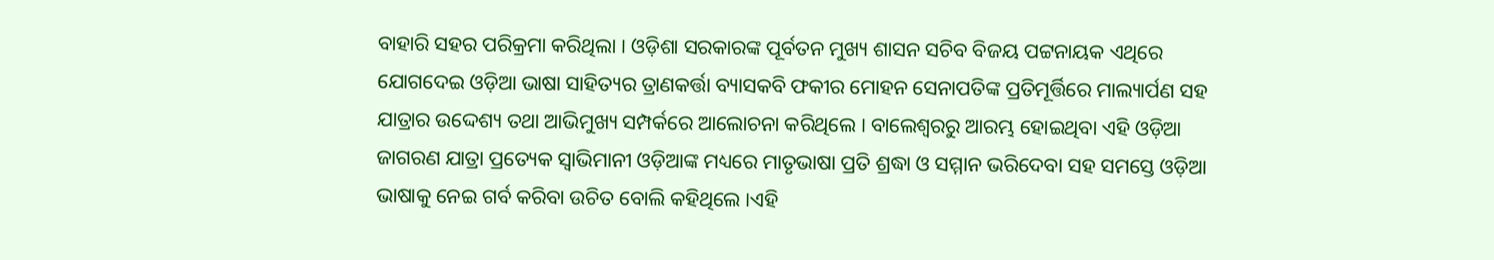ବାହାରି ସହର ପରିକ୍ରମା କରିଥିଲା । ଓଡ଼ିଶା ସରକାରଙ୍କ ପୂର୍ବତନ ମୁଖ୍ୟ ଶାସନ ସଚିବ ବିଜୟ ପଟ୍ଟନାୟକ ଏଥିରେ ଯୋଗଦେଇ ଓଡ଼ିଆ ଭାଷା ସାହିତ୍ୟର ତ୍ରାଣକର୍ତ୍ତା ବ୍ୟାସକବି ଫକୀର ମୋହନ ସେନାପତିଙ୍କ ପ୍ରତିମୂର୍ତ୍ତିରେ ମାଲ୍ୟାର୍ପଣ ସହ ଯାତ୍ରାର ଉଦ୍ଦେଶ୍ୟ ତଥା ଆଭିମୁଖ୍ୟ ସମ୍ପର୍କରେ ଆଲୋଚନା କରିଥିଲେ । ବାଲେଶ୍ୱରରୁ ଆରମ୍ଭ ହୋଇଥିବା ଏହି ଓଡ଼ିଆ ଜାଗରଣ ଯାତ୍ରା ପ୍ରତ୍ୟେକ ସ୍ୱାଭିମାନୀ ଓଡ଼ିଆଙ୍କ ମଧ୍ୟରେ ମାତୃଭାଷା ପ୍ରତି ଶ୍ରଦ୍ଧା ଓ ସମ୍ମାନ ଭରିଦେବା ସହ ସମସ୍ତେ ଓଡ଼ିଆ ଭାଷାକୁ ନେଇ ଗର୍ବ କରିବା ଉଚିତ ବୋଲି କହିଥିଲେ ।ଏହି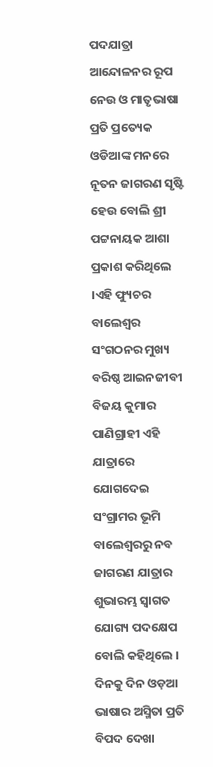ପଦଯାତ୍ରା ଆନ୍ଦୋଳନର ରୂପ ନେଉ ଓ ମାତୃଭାଷା ପ୍ରତି ପ୍ରତ୍ୟେକ ଓଡିଆଙ୍କ ମନରେ ନୂତନ ଜାଗରଣ ସୃଷ୍ଟି ହେଉ ବୋଲି ଶ୍ରୀ ପଟ୍ଟନାୟକ ଆଶା ପ୍ରକାଶ କରିଥିଲେ ।ଏହି ଫ୍ୟୁଚର ବାଲେଶ୍ୱର ସଂଗଠନର ମୁଖ୍ୟ ବରିଷ୍ଠ ଆଇନଜୀବୀ ବିଜୟ କୁମାର ପାଣିଗ୍ରାହୀ ଏହି ଯାତ୍ରାରେ ଯୋଗଦେଇ ସଂଗ୍ରାମର ଭୂମି ବାଲେଶ୍ୱରରୁ ନବ ଜାଗରଣ ଯାତ୍ରାର ଶୁଭାରମ୍ଭ ସ୍ୱାଗତ ଯୋଗ୍ୟ ପଦକ୍ଷେପ ବୋଲି କହିଥିଲେ । ଦିନକୁ ଦିନ ଓଡ଼ଆ ଭାଷାର ଅସ୍ମିତା ପ୍ରତି ବିପଦ ଦେଖା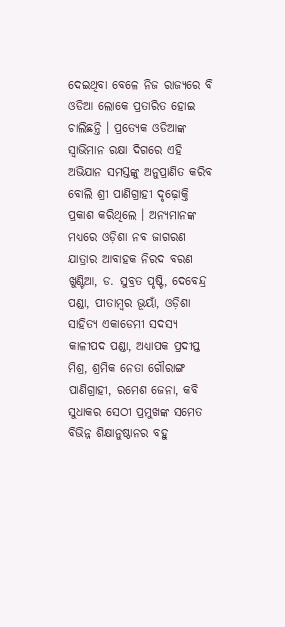ଦେଇଥିବା ବେଳେ ନିଜ ରାଜ୍ୟରେ ବି ଓଡିଆ ଲୋକେ ପ୍ରତାରିତ ହୋଇ ଚାଲିଛନ୍ତି । ପ୍ରତ୍ୟେକ ଓଡିଆଙ୍କ ସ୍ୱାଭିମାନ ରକ୍ଷା ଦିଗରେ ଏହି ଅଭିଯାନ ସମସ୍ତଙ୍କୁ ଅନୁପ୍ରାଣିତ କରିବ ବୋଲି ଶ୍ରୀ ପାଣିଗ୍ରାହୀ ଦୃଢ଼ୋକ୍ତି ପ୍ରକାଶ କରିଥିଲେ । ଅନ୍ୟମାନଙ୍କ ମଧ୍ୟରେ ଓଡ଼ିଶା ନବ ଜାଗରଣ ଯାତ୍ରାର ଆବାହକ ନିରଦ ବରଣ ଖୁଣ୍ଟିଆ, ଡ. ସୁବ୍ରତ ପୃଷ୍ଟି, ଦେବେନ୍ଦ୍ର ପଣ୍ଡା, ପୀତାମ୍ବର ଭୂୟାଁ, ଓଡ଼ିଶା ସାହିତ୍ୟ ଏକାଡେମୀ ସଦସ୍ୟ କାଳୀପଦ ପଣ୍ଡା, ଅଧ୍ୟାପକ ପ୍ରଦୀପ୍ତ ମିଶ୍ର, ଶ୍ରମିକ ନେତା ଗୌରାଙ୍ଗ ପାଣିଗ୍ରାହୀ, ରମେଶ ଜେନା, କବି ସୁଧାକର ସେଠୀ ପ୍ରମୁଖଙ୍କ ସମେତ ବିଭିନ୍ନ ଶିକ୍ଷାନୁଷ୍ଠାନର ବହୁ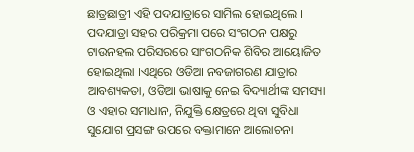ଛାତ୍ରଛାତ୍ରୀ ଏହି ପଦଯାତ୍ରାରେ ସାମିଲ ହୋଇଥିଲେ । ପଦଯାତ୍ରା ସହର ପରିକ୍ରମା ପରେ ସଂଗଠନ ପକ୍ଷରୁ ଟାଉନହଲ ପରିସରରେ ସାଂଗଠନିକ ଶିବିର ଆୟୋଜିତ ହୋଇଥିଲା ।ଏଥିରେ ଓଡିଆ ନବଜାଗରଣ ଯାତ୍ରାର ଆବଶ୍ୟକତା, ଓଡିଆ ଭାଷାକୁ ନେଇ ବିଦ୍ୟାର୍ଥୀଙ୍କ ସମସ୍ୟା ଓ ଏହାର ସମାଧାନ, ନିଯୁକ୍ତି କ୍ଷେତ୍ରରେ ଥିବା ସୁବିଧା ସୁଯୋଗ ପ୍ରସଙ୍ଗ ଉପରେ ବକ୍ତାମାନେ ଆଲୋଚନା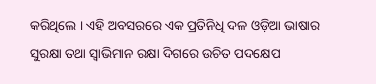କରିଥିଲେ । ଏହି ଅବସରରେ ଏକ ପ୍ରତିନିଧି ଦଳ ଓଡ଼ିଆ ଭାଷାର ସୁରକ୍ଷା ତଥା ସ୍ୱାଭିମାନ ରକ୍ଷା ଦିଗରେ ଉଚିତ ପଦକ୍ଷେପ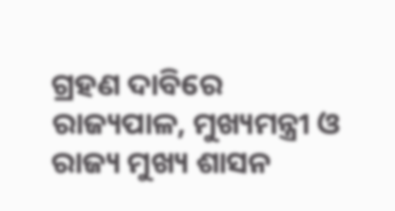ଗ୍ରହଣ ଦାବିରେ ରାଜ୍ୟପାଳ, ମୁଖ୍ୟମନ୍ତ୍ରୀ ଓ ରାଜ୍ୟ ମୁଖ୍ୟ ଶାସନ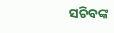ସଚିବଙ୍କ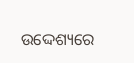ଉଦ୍ଦେଶ୍ୟରେ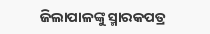ଜିଲାପାଳଙ୍କୁ ସ୍ମାରକପତ୍ର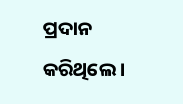ପ୍ରଦାନ କରିଥିଲେ ।